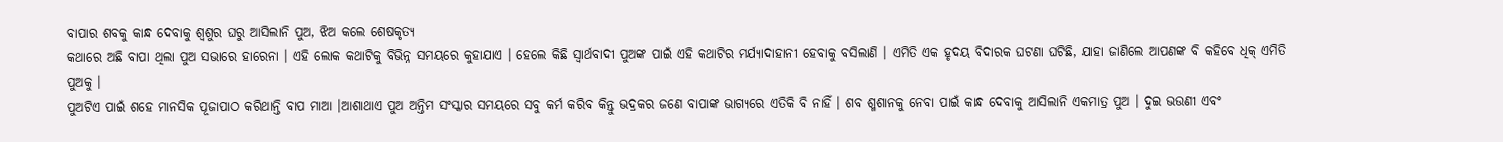ବାପାର ଶବକୁ କାନ୍ଧ ଦେବାକୁ ଶ୍ୱଶୁର ଘରୁ ଆସିଲାନି ପୁଅ, ଝିଅ କଲେ ଶେଷକୃତ୍ୟ
କଥାରେ ଅଛି ବାପା ଥିଲା ପୁଅ ସଭାରେ ହାରେନା । ଏହି ଲୋକ କଥାଟିକୁ ବିଭିନ୍ନ ସମୟରେ କୁହାଯାଏ । ହେଲେ କିଛି ସ୍ୱାର୍ଥବାଦୀ ପୁଅଙ୍କ ପାଇଁ ଏହି କଥାଟିର ମର୍ଯ୍ୟାଦାହାନୀ ହେବାକୁ ବସିଲାଣି । ଏମିତି ଏକ ହୃଦୟ ବିଦାରକ ଘଟଣା ଘଟିଛି, ଯାହା ଜାଣିଲେ ଆପଣଙ୍କ ବି କହିବେ ଧିକ୍ ଏମିତି ପୁଅକୁ ।
ପୁଅଟିଏ ପାଇଁ ଶହେ ମାନସିକ ପୂଜାପାଠ କରିଥାନ୍ତି ବାପ ମାଆ ।ଆଶାଥାଏ ପୁଅ ଅନ୍ତିମ ସଂସ୍କାର ସମୟରେ ସବୁ କର୍ମ କରିବ କିନ୍ତୁ ଭଦ୍ରକର ଜଣେ ବାପାଙ୍କ ଭାଗ୍ୟରେ ଏତିକି ବି ନାହିଁ । ଶବ ଶ୍ମଶାନକୁ ନେବା ପାଇଁ କାନ୍ଧ ଦେବାକୁ ଆସିଲାନି ଏକମାତ୍ର ପୁଅ । ଦୁଇ ଭଉଣୀ ଏବଂ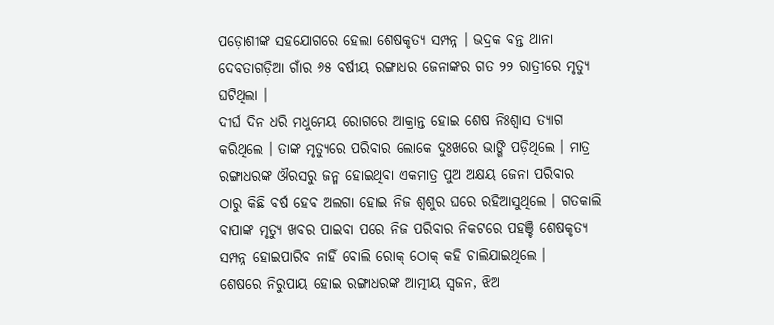ପଡ଼ୋଶୀଙ୍କ ସହଯୋଗରେ ହେଲା ଶେଷକୃତ୍ୟ ସମ୍ପନ୍ନ । ଭଦ୍ରକ ବନ୍ତ ଥାନା ଦେବତାଗଡ଼ିଆ ଗାଁର ୬୫ ବର୍ଷୀୟ ରଙ୍ଗାଧର ଜେନାଙ୍କର ଗତ ୨୨ ରାତ୍ରୀରେ ମୃତ୍ୟୁ ଘଟିଥିଲା ।
ଦୀର୍ଘ ଦିନ ଧରି ମଧୁମେୟ ରୋଗରେ ଆକ୍ରାନ୍ତ ହୋଇ ଶେଷ ନିଃଶ୍ୱାସ ତ୍ୟାଗ କରିଥିଲେ । ତାଙ୍କ ମୃତ୍ୟୁରେ ପରିବାର ଲୋକେ ଦୁଃଖରେ ଭାଙ୍ଗି ପଡ଼ିଥିଲେ । ମାତ୍ର ରଙ୍ଗାଧରଙ୍କ ଔରସରୁ ଜନ୍ମ ହୋଇଥିବା ଏକମାତ୍ର ପୁଅ ଅକ୍ଷୟ ଜେନା ପରିବାର ଠାରୁ କିଛି ବର୍ଷ ହେବ ଅଲଗା ହୋଇ ନିଜ ଶ୍ଵଶୁର ଘରେ ରହିଆସୁଥିଲେ । ଗତକାଲି ବାପାଙ୍କ ମୃତ୍ୟୁ ଖବର ପାଇବା ପରେ ନିଜ ପରିବାର ନିକଟରେ ପହଞ୍ଚି ଶେଷକୃତ୍ୟ ସମ୍ପନ୍ନ ହୋଇପାରିବ ନାହିଁ ବୋଲି ରୋକ୍ ଠୋକ୍ କହି ଚାଲିଯାଇଥିଲେ ।
ଶେଷରେ ନିରୁପାୟ ହୋଇ ରଙ୍ଗାଧରଙ୍କ ଆତ୍ମୀୟ ସ୍ୱଜନ, ଝିଅ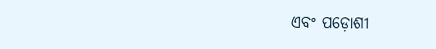ଏବଂ ପଡ଼ୋଶୀ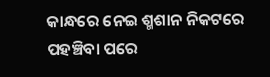କାନ୍ଧରେ ନେଇ ଶ୍ମଶାନ ନିକଟରେ ପହଞ୍ଚିବା ପରେ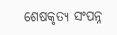ଶେଷକୃତ୍ୟ ସଂପନ୍ନ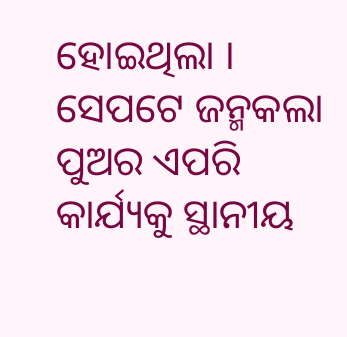ହୋଇଥିଲା । ସେପଟେ ଜନ୍ମକଲା ପୁଅର ଏପରି କାର୍ଯ୍ୟକୁ ସ୍ଥାନୀୟ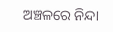ଅଞ୍ଚଳରେ ନିନ୍ଦା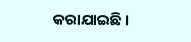କରାଯାଇଛି ।